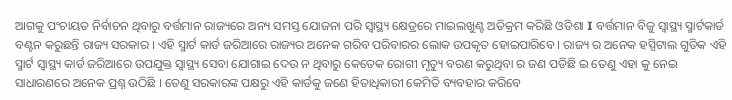ଆଗକୁ ପଂଚାୟତ ନିର୍ବାଚନ ଥିବାରୁ ବର୍ତ୍ତମାନ ରାଜ୍ୟରେ ଅନ୍ୟ ସମସ୍ତ ଯୋଜନା ପରି ସ୍ୱାସ୍ଥ୍ୟ କ୍ଷେତ୍ରରେ ମାଇଲଖୁଣ୍ଟ ଅତିକ୍ରମ କରିଛି ଓଡିଶା I ବର୍ତ୍ତମାନ ବିଜୁ ସ୍ୱାସ୍ଥ୍ୟ ସ୍ମାର୍ଟକାର୍ଡ ବଣ୍ଟନ କରୁଛନ୍ତି ରାଜ୍ୟ ସରକାର । ଏହି ସ୍ମାର୍ଟ କାର୍ଡ ଜରିଆରେ ରାଜ୍ୟର ଅନେକ ଗରିବ ପରିବାରର ଲୋକ ଉପକୃତ ହୋଇପାରିବେ । ରାଜ୍ୟ ର ଅନେକ ହସ୍ପିଟାଲ ଗୁଡିକ ଏହି ସ୍ମାର୍ଟ ସ୍ୱାସ୍ଥ୍ୟ କାର୍ଡ ଜରିଆରେ ଉପଯୁକ୍ତ ସ୍ୱାସ୍ଥ୍ୟ ସେବା ଯୋଗାଇ ଦେଉ ନ ଥିବାରୁ କେତେକ ରୋଗୀ ମୃତ୍ୟୁ ବରଣ କରୁଥିବା ର ଜଣ ପଡିଛି ଇ ତେଣୁ ଏହା କୁ ନେଇ ସାଧାରଣରେ ଅନେକ ପ୍ରଶ୍ନ ଉଠିଛି । ତେଣୁ ସରକାରଙ୍କ ପକ୍ଷରୁ ଏହି କାର୍ଡକୁ ଜଣେ ହିତାଧିକାରୀ କେମିତି ବ୍ୟବହାର କରିବେ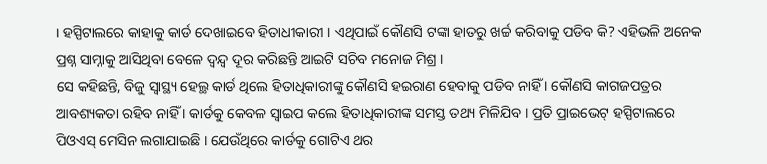। ହସ୍ପିଟାଲରେ କାହାକୁ କାର୍ଡ ଦେଖାଇବେ ହିତାଧୀକାରୀ । ଏଥିପାଇଁ କୌଣସି ଟଙ୍କା ହାତରୁ ଖର୍ଚ୍ଚ କରିବାକୁ ପଡିବ କି? ଏହିଭଳି ଅନେକ ପ୍ରଶ୍ନ ସାମ୍ନାକୁ ଆସିଥିବା ବେଳେ ଦ୍ୱନ୍ଦ୍ୱ ଦୂର କରିଛନ୍ତି ଆଇଟି ସଚିବ ମନୋଜ ମିଶ୍ର ।
ସେ କହିଛନ୍ତି, ବିଜୁ ସ୍ୱାସ୍ଥ୍ୟ ହେଲ୍ଥ କାର୍ଡ ଥିଲେ ହିତାଧିକାରୀଙ୍କୁ କୌଣସି ହଇରାଣ ହେବାକୁ ପଡିବ ନାହିଁ । କୌଣସି କାଗଜପତ୍ରର ଆବଶ୍ୟକତା ରହିବ ନାହିଁ । କାର୍ଡକୁ କେବଳ ସ୍ୱାଇପ କଲେ ହିତାଧିକାରୀଙ୍କ ସମସ୍ତ ତଥ୍ୟ ମିଳିଯିବ । ପ୍ରତି ପ୍ରାଇଭେଟ୍ ହସ୍ପିଟାଲରେ ପିଓଏସ୍ ମେସିନ ଲଗାଯାଇଛି । ଯେଉଁଥିରେ କାର୍ଡକୁ ଗୋଟିଏ ଥର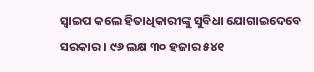ସ୍ୱାଇପ କଲେ ହିତାଧିକାରୀଙ୍କୁ ସୁବିଧା ଯୋଗାଇଦେବେ ସରକାର । ୯୬ ଲକ୍ଷ ୩୦ ହଜାର ୫୪୧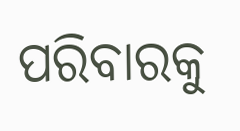ପରିବାରକୁ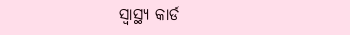ସ୍ୱାସ୍ଥ୍ୟ କାର୍ଡ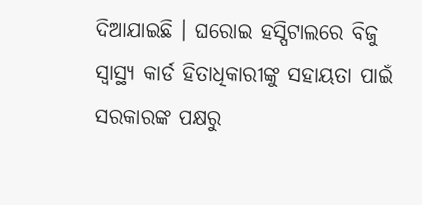ଦିଆଯାଇଛି । ଘରୋଇ ହସ୍ପିଟାଲରେ ବିଜୁ ସ୍ୱାସ୍ଥ୍ୟ କାର୍ଡ ହିତାଧିକାରୀଙ୍କୁ ସହାୟତା ପାଇଁ ସରକାରଙ୍କ ପକ୍ଷରୁ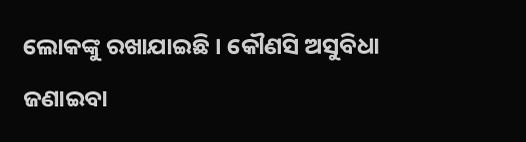ଲୋକଙ୍କୁ ରଖାଯାଇଛି । କୌଣସି ଅସୁବିଧା ଜଣାଇବା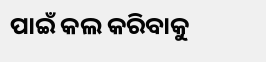ପାଇଁ କଲ କରିବାକୁ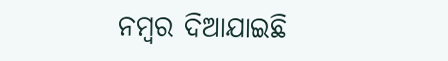ନମ୍ବର ଦିଆଯାଇଛି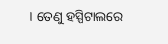। ତେଣୁ ହସ୍ପିଟାଲରେ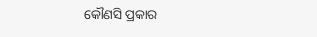କୌଣସି ପ୍ରକାର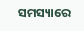ସମସ୍ୟାରେ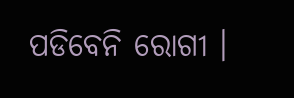ପଡିବେନି ରୋଗୀ ।